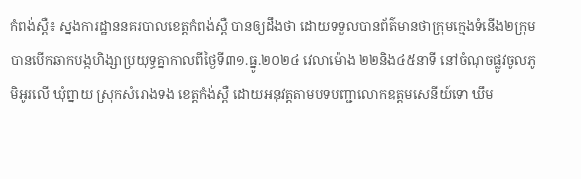កំពង់ស្ពឺ៖ ស្នងការដ្ឋាននគរបាលខេត្តកំពង់ស្ពឺ បានឲ្យដឹងថា ដោយទទួលបានព័ត៌មានថាក្រុមក្មេងទំនើង២ក្រុម បានបើកឆាកបង្កហិង្សាប្រយុទ្ធគ្នាកាលពីថ្ងៃទី៣១.ធ្នូ.២០២៤ វេលាម៉ោង ២២និង៤៥នាទី នៅចំណុចផ្លូវចូលភូមិអូរលើ ឃុំព្នាយ ស្រុកសំរោងទង ខេត្តកំង់ស្ពឺ ដោយអនុវត្ដតាមបទបញ្ជាលោកឧត្ដមសេនីយ៍ទោ ឃឹម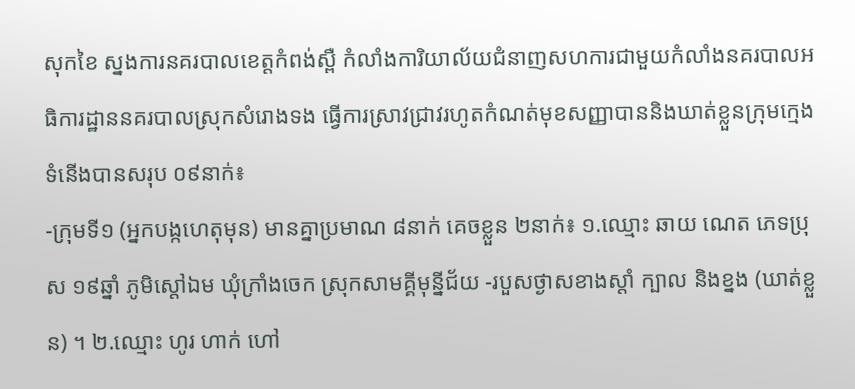សុកខៃ ស្នងការនគរបាលខេត្ដកំពង់ស្ពឺ កំលាំងការិយាល័យជំនាញសហការជាមួយកំលាំងនគរបាលអធិការដ្ឋាននគរបាលស្រុកសំរោងទង ធ្វើការស្រាវជ្រាវរហូតកំណត់មុខសញ្ញាបាននិងឃាត់ខ្លួនក្រុមក្មេងទំនើងបានសរុប ០៩នាក់៖
-ក្រុមទី១ (អ្នកបង្កហេតុមុន) មានគ្នាប្រមាណ ៨នាក់ គេចខ្លួន ២នាក់៖ ១.ឈ្មោះ ឆាយ ណេត ភេទប្រុស ១៩ឆ្នាំ ភូមិស្តៅឯម ឃុំក្រាំងចេក ស្រុកសាមគ្គីមុន្នីជ័យ -របួសថ្ងាសខាងស្តាំ ក្បាល និងខ្នង (ឃាត់ខ្លួន) ។ ២.ឈ្មោះ ហូរ ហាក់ ហៅ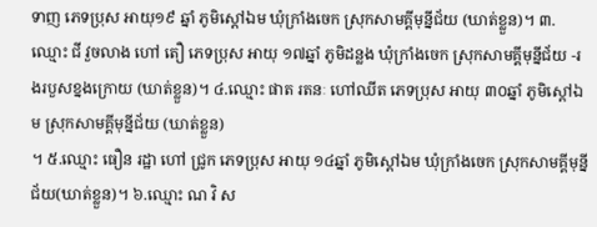ទាញ ភេទប្រុស អាយុ១៩ ឆ្នាំ ភូមិស្តៅឯម ឃុំក្រាំងចេក ស្រុកសាមគ្គីមុន្នីជ័យ (ឃាត់ខ្លួន)។ ៣.ឈ្មោះ ជី វួចលាង ហៅ តឿ ភេទប្រុស អាយុ ១៧ឆ្នាំ ភូមិដន្លង ឃុំក្រាំងចេក ស្រុកសាមគ្គីមុន្នីជ័យ -រងរបួសខ្នងក្រោយ (ឃាត់ខ្លួន)។ ៤.ឈ្មោះ ផាត រតនៈ ហៅឈីត ភេទប្រុស អាយុ ៣០ឆ្នាំ ភូមិស្តៅឯម ស្រុកសាមគ្គីមុនី្នជ័យ (ឃាត់ខ្លួន)
។ ៥.ឈ្មោះ ធឿន រដ្ឋា ហៅ ជ្រូក ភេទប្រុស អាយុ ១៤ឆ្នាំ ភូមិស្តៅឯម ឃុំក្រាំងចេក ស្រុកសាមគ្គីមុន្នីជ័យ(ឃាត់ខ្លួន)។ ៦.ឈ្មោះ ណ វិ ស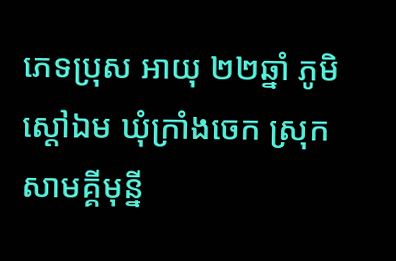ភេទប្រុស អាយុ ២២ឆ្នាំ ភូមិស្តៅឯម ឃុំក្រាំងចេក ស្រុកសាមគ្គីមុន្នី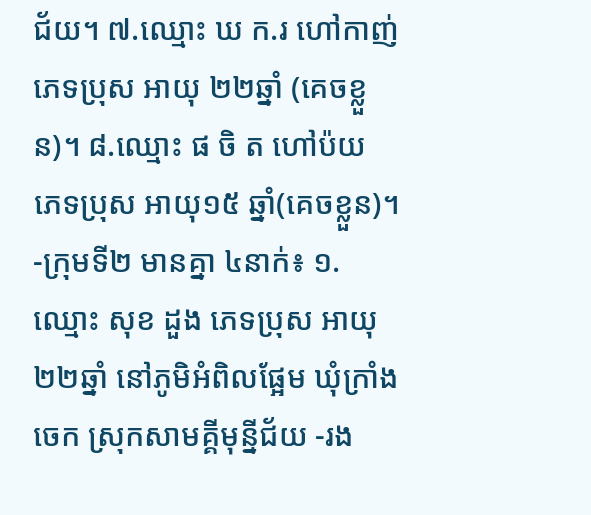ជ័យ។ ៧.ឈ្មោះ ឃ ក.រ ហៅកាញ់ ភេទប្រុស អាយុ ២២ឆ្នាំ (គេចខ្លួន)។ ៨.ឈ្មោះ ផ ចិ ត ហៅប៉យ ភេទប្រុស អាយុ១៥ ឆ្នាំ(គេចខ្លួន)។
-ក្រុមទី២ មានគ្នា ៤នាក់៖ ១.ឈ្មោះ សុខ ដួង ភេទប្រុស អាយុ២២ឆ្នាំ នៅភូមិអំពិលផ្អែម ឃុំក្រាំងចេក ស្រុកសាមគ្គីមុន្នីជ័យ -រង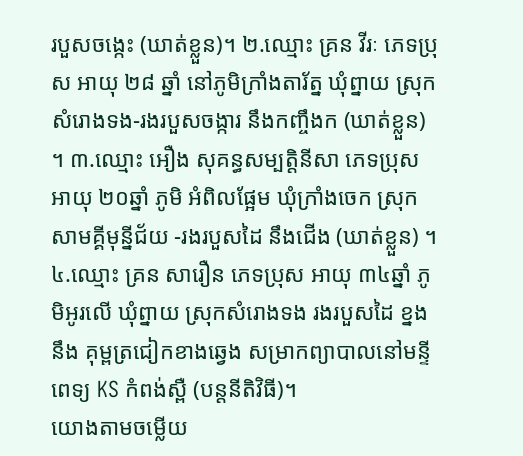របួសចង្កេះ (ឃាត់ខ្លួន)។ ២.ឈ្មោះ គ្រន វីរៈ ភេទប្រុស អាយុ ២៨ ឆ្នាំ នៅភូមិក្រាំងតារ័ត្ន ឃុំព្នាយ ស្រុកសំរោងទង-រងរបួសចង្ការ នឹងកញ្ចឹងក (ឃាត់ខ្លួន)
។ ៣.ឈ្មោះ អឿង សុគន្ធសម្បត្តិនីសា ភេទប្រុស អាយុ ២០ឆ្នាំ ភូមិ អំពិលផ្អែម ឃុំក្រាំងចេក ស្រុកសាមគ្គីមុន្នីជ័យ -រងរបួសដៃ នឹងជើង (ឃាត់ខ្លួន) ។ ៤.ឈ្មោះ គ្រន សារឿន ភេទប្រុស អាយុ ៣៤ឆ្នាំ ភូមិអូរលើ ឃុំព្នាយ ស្រុកសំរោងទង រងរបួសដៃ ខ្នង នឹង គុម្ពត្រជៀកខាងឆ្វេង សម្រាកព្យាបាលនៅមន្ទីពេទ្យ KS កំពង់ស្ពឺ (បន្ដនីតិវិធី)។
យោងតាមចម្លើយ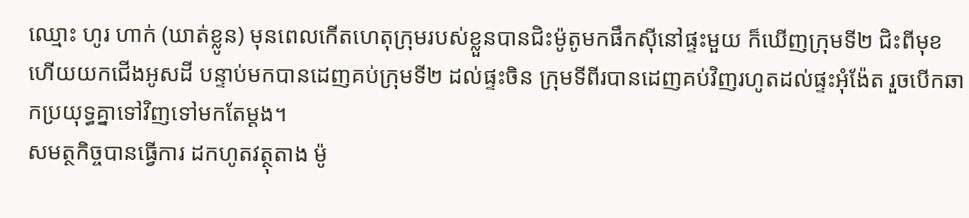ឈ្មោះ ហូរ ហាក់ (ឃាត់ខ្លូន) មុនពេលកើតហេតុក្រុមរបស់ខ្លួនបានជិះម៉ូតូមកផឹកស៊ីនៅផ្ទះមួយ ក៏ឃើញក្រុមទី២ ជិះពីមុខ ហើយយកជើងអូសដី បន្ទាប់មកបានដេញគប់ក្រុមទី២ ដល់ផ្ទះចិន ក្រុមទីពីរបានដេញគប់វិញរហូតដល់ផ្ទះអុំង៉ែត រួចបើកឆាកប្រយុទ្ធគ្នាទៅវិញទៅមកតែម្ដង។
សមត្ថកិច្ចបានធ្វើការ ដកហូតវត្ថុតាង ម៉ូ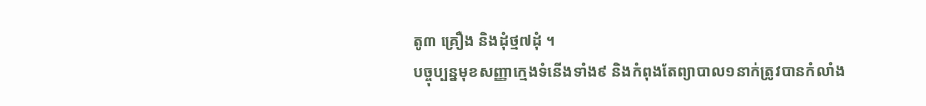តូ៣ គ្រឿង និងដុំថ្ម៧ដុំ ។
បច្ចុប្បន្នមុខសញ្ញាក្មេងទំនើងទាំង៩ និងកំពុងតែព្យាបាល១នាក់ត្រូវបានកំលាំង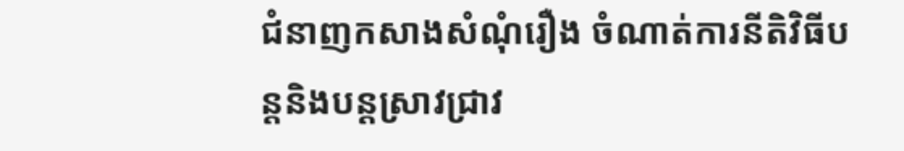ជំនាញកសាងសំណុំរឿង ចំណាត់ការនីតិវិធីបន្ដនិងបន្ដស្រាវជ្រាវ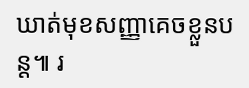ឃាត់មុខសញ្ញាគេចខ្លួនបន្ដ៕ រ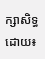ក្សាសិទ្ធដោយ៖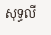សុទ្ធលី